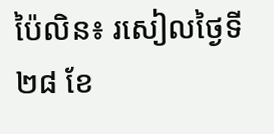ប៉ៃលិន៖ រសៀលថ្ងៃទី២៨ ខែ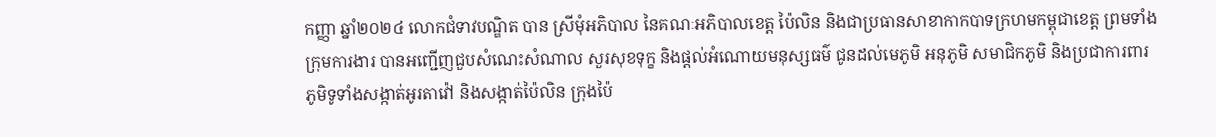កញ្ញា ឆ្នាំ២០២៤ លោកជំទាវបណ្ឌិត បាន ស្រីមុំអភិបាល នៃគណៈអភិបាលខេត្ត ប៉ៃលិន និងជាប្រធានសាខាកាកបាទក្រហមកម្ពុជាខេត្ត ព្រមទាំងក្រុមការងារ បានអញ្ជើញជួបសំណេះសំណាល សួរសុខទុក្ខ និងផ្តល់អំណោយមនុស្សធម៌ ជូនដល់មេភូមិ អនុភូមិ សមាជិកភូមិ និងប្រជាការពារភូមិទូទាំងសង្កាត់អូរតាវ៉ៅ និងសង្កាត់ប៉ៃលិន ក្រុងប៉ៃ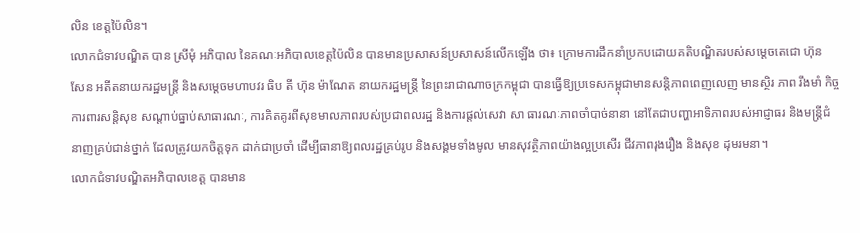លិន ខេត្តប៉ៃលិន។
លោកជំទាវបណ្ឌិត បាន ស្រីមុំ អភិបាល នៃគណៈអភិបាលខេត្តប៉ៃលិន បានមានប្រសាសន៍ប្រសាសន៍លើកឡើង ថា៖ ក្រោមការដឹកនាំប្រកបដោយគតិបណ្ឌិតរបស់សម្តេចតេជោ ហ៊ុន សែន អតីតនាយករដ្ឋមន្ត្រី និងសម្តេចមហាបវរ ធិប តី ហ៊ុន ម៉ាណែត នាយករដ្ឋមន្ត្រី នៃព្រះរាជាណាចក្រកម្ពុជា បានធ្វើឱ្យប្រទេសកម្ពុជាមានសន្តិភាពពេញលេញ មានស្ថិរ ភាព រឹងមាំ កិច្ចការពារសន្តិសុខ សណ្តាប់ធ្នាប់សាធារណៈ, ការគិតគូរពីសុខមាលភាពរបស់ប្រជាពលរដ្ឋ និងការផ្តល់សេវា សា ធារណៈភាពចាំបាច់នានា នៅតែជាបញ្ហាអាទិភាពរបស់អាជ្ញាធរ និងមន្ត្រីជំនាញគ្រប់ជាន់ថ្នាក់ ដែលត្រូវយកចិត្តទុក ដាក់ជាប្រចាំ ដើម្បីធានាឱ្យពលរដ្ឋគ្រប់រូប និងសង្គមទាំងមូល មានសុវត្ថិភាពយ៉ាងល្អប្រសើរ ជីវភាពរុងរឿង និងសុខ ដុមរមនា។
លោកជំទាវបណ្ឌិតអភិបាលខេត្ត បានមាន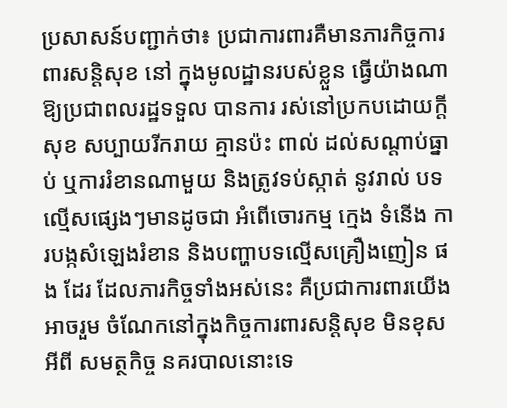ប្រសាសន៍បញ្ជាក់ថា៖ ប្រជាការពារគឺមានភារកិច្ចការពារសន្តិសុខ នៅ ក្នុងមូលដ្ឋានរបស់ខ្លួន ធ្វើយ៉ាងណាឱ្យប្រជាពលរដ្ឋទទួល បានការ រស់នៅប្រកបដោយក្តីសុខ សប្បាយរីករាយ គ្មានប៉ះ ពាល់ ដល់សណ្តាប់ធ្នាប់ ឬការរំខានណាមួយ និងត្រូវទប់ស្កាត់ នូវរាល់ បទ ល្មើសផ្សេងៗមានដូចជា អំពើចោរកម្ម ក្មេង ទំនើង ការបង្កសំឡេងរំខាន និងបញ្ហាបទល្មើសគ្រឿងញៀន ផង ដែរ ដែលភារកិច្ចទាំងអស់នេះ គឺប្រជាការពារយើង អាចរួម ចំណែកនៅក្នុងកិច្ចការពារសន្តិសុខ មិនខុសអីពី សមត្ថកិច្ច នគរបាលនោះទេ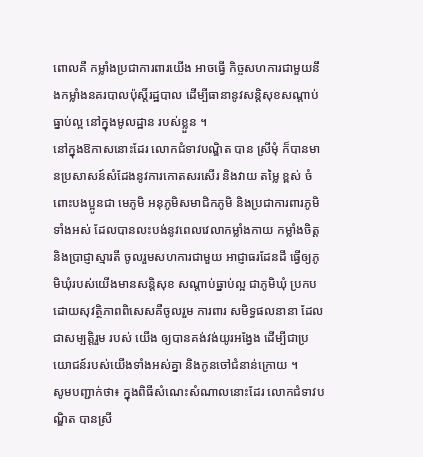ពោលគឺ កម្លាំងប្រជាការពារយើង អាចធ្វើ កិច្ចសហការជាមួយនឹងកម្លាំងនគរបាលប៉ុស្តិ៍រដ្ឋបាល ដើម្បីធានានូវសន្តិសុខសណ្ដាប់ធ្នាប់ល្អ នៅក្នុងមូលដ្ឋាន របស់ខ្លួន ។
នៅក្នុងឱកាសនោះដែរ លោកជំទាវបណ្ឌិត បាន ស្រីមុំ ក៏បានមានប្រសាសន៍សំដែងនូវការកោតសរសើរ និងវាយ តម្លៃ ខ្ពស់ ចំពោះបងប្អូនជា មេភូមិ អនុភូមិសមាជិកភូមិ និងប្រជាការពារភូមិទាំងអស់ ដែលបានលះបង់នូវពេលវេលាកម្លាំងកាយ កម្លាំងចិត្ត និងប្រាជ្ញាស្មារតី ចូលរួមសហការជាមួយ អាជ្ញាធរដែនដី ធ្វើឲ្យភូមិឃុំរបស់យើងមានសន្តិសុខ សណ្តាប់ធ្នាប់ល្អ ជាភូមិឃុំ ប្រកបដោយសុវត្ថិភាពពិសេសគឺចូលរួម ការពារ សមិទ្ធផលនានា ដែលជាសម្បត្តិរួម របស់ យើង ឲ្យបានគង់វង់យូរអង្វែង ដើម្បីជាប្រយោជន៍របស់យើងទាំងអស់គ្នា និងកូនចៅជំនាន់ក្រោយ ។
សូមបញ្ជាក់ថា៖ ក្នុងពិធីសំណេះសំណាលនោះដែរ លោកជំទាវបណ្ឌិត បានស្រី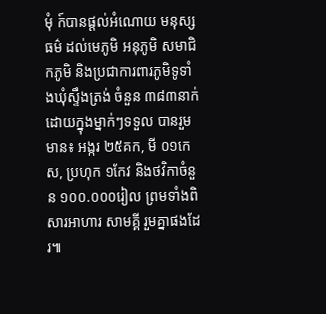មុំ ក៍បានផ្តល់អំណោយ មនុស្ស ធម៌ ដល់មេភូមិ អនុភូមិ សមាជិកភូមិ និងប្រជាការពារភូមិទូទាំងឃុំស្ទឹងត្រង់ ចំនួន ៣៨៣នាក់ ដោយក្នុងម្នាក់ៗទទួល បានរួមមាន៖ អង្ករ ២៥គក, មី ០១កេស, ប្រហុក ១កែវ និងថវិកាចំនួន ១០០.០០០រៀល ព្រមទាំងពិសារអាហារ សាមគ្គី រួមគ្នាផងដែរ៕